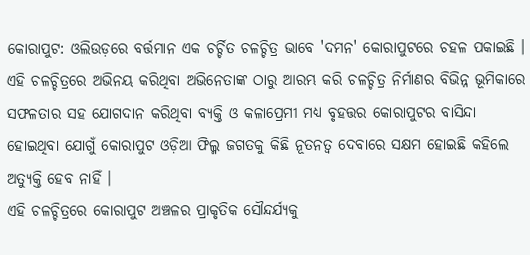କୋରାପୁଟ: ଓଲିଉଡ଼ରେ ବର୍ତ୍ତମାନ ଏକ ଚର୍ଚ୍ଚିତ ଚଳଚ୍ଚିତ୍ର ଭାବେ 'ଦମନ' କୋରାପୁଟରେ ଚହଳ ପକାଇଛି । ଏହି ଚଳଚ୍ଚିତ୍ରରେ ଅଭିନୟ କରିଥିବା ଅଭିନେତାଙ୍କ ଠାରୁ ଆରମ୍ଭ କରି ଚଳଚ୍ଚିତ୍ର ନିର୍ମାଣର ବିଭିନ୍ନ ଭୂମିକାରେ ସଫଳତାର ସହ ଯୋଗଦାନ କରିଥିବା ବ୍ୟକ୍ତି ଓ କଳାପ୍ରେମୀ ମଧ୍ୟ ବୃହତ୍ତର କୋରାପୁଟର ବାସିନ୍ଦା ହୋଇଥିବା ଯୋଗୁଁ କୋରାପୁଟ ଓଡ଼ିଆ ଫିଲ୍ମ ଜଗତକୁ କିଛି ନୂତନତ୍ବ ଦେବାରେ ସକ୍ଷମ ହୋଇଛି କହିଲେ ଅତ୍ୟୁକ୍ତି ହେବ ନାହିଁ ।
ଏହି ଚଳଚ୍ଚିତ୍ରରେ କୋରାପୁଟ ଅଞ୍ଚଳର ପ୍ରାକୃତିକ ସୌନ୍ଦର୍ଯ୍ୟକୁ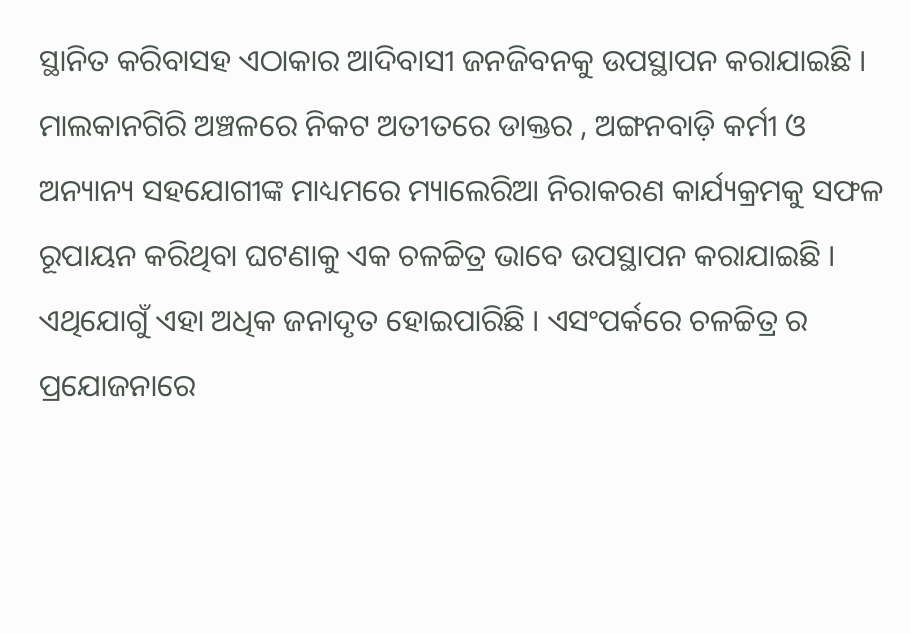ସ୍ଥାନିତ କରିବାସହ ଏଠାକାର ଆଦିବାସୀ ଜନଜିବନକୁ ଉପସ୍ଥାପନ କରାଯାଇଛି । ମାଲକାନଗିରି ଅଞ୍ଚଳରେ ନିକଟ ଅତୀତରେ ଡାକ୍ତର , ଅଙ୍ଗନବାଡ଼ି କର୍ମୀ ଓ ଅନ୍ୟାନ୍ୟ ସହଯୋଗୀଙ୍କ ମାଧ୍ୟମରେ ମ୍ୟାଲେରିଆ ନିରାକରଣ କାର୍ଯ୍ୟକ୍ରମକୁ ସଫଳ ରୂପାୟନ କରିଥିବା ଘଟଣାକୁ ଏକ ଚଳଚ୍ଚିତ୍ର ଭାବେ ଉପସ୍ଥାପନ କରାଯାଇଛି । ଏଥିଯୋଗୁଁ ଏହା ଅଧିକ ଜନାଦୃତ ହୋଇପାରିଛି । ଏସଂପର୍କରେ ଚଳଚ୍ଚିତ୍ର ର ପ୍ରଯୋଜନାରେ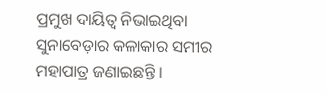ପ୍ରମୁଖ ଦାୟିତ୍ଵ ନିଭାଇଥିବା ସୁନାବେଡ଼ାର କଳାକାର ସମୀର ମହାପାତ୍ର ଜଣାଇଛନ୍ତି ।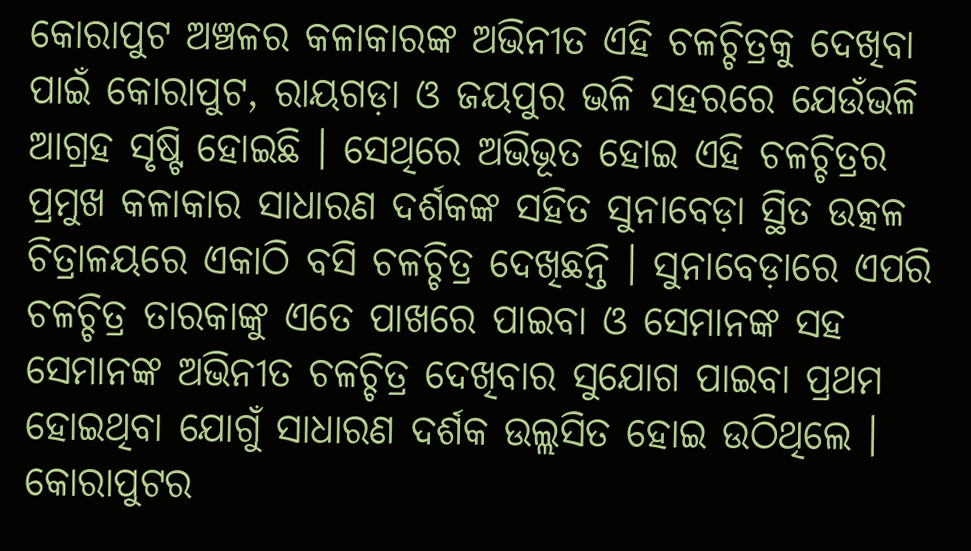କୋରାପୁଟ ଅଞ୍ଚଳର କଳାକାରଙ୍କ ଅଭିନୀତ ଏହି ଚଳଚ୍ଚିତ୍ରକୁ ଦେଖିବା ପାଇଁ କୋରାପୁଟ, ରାୟଗଡ଼ା ଓ ଜୟପୁର ଭଳି ସହରରେ ଯେଉଁଭଳି ଆଗ୍ରହ ସୃଷ୍ଟି ହୋଇଛି । ସେଥିରେ ଅଭିଭୂତ ହୋଇ ଏହି ଚଳଚ୍ଚିତ୍ରର ପ୍ରମୁଖ କଳାକାର ସାଧାରଣ ଦର୍ଶକଙ୍କ ସହିତ ସୁନାବେଡ଼ା ସ୍ଥିତ ଉତ୍କଳ ଚିତ୍ରାଳୟରେ ଏକାଠି ବସି ଚଳଚ୍ଚିତ୍ର ଦେଖିଛନ୍ତି । ସୁନାବେଡ଼ାରେ ଏପରି ଚଳଚ୍ଚିତ୍ର ତାରକାଙ୍କୁ ଏତେ ପାଖରେ ପାଇବା ଓ ସେମାନଙ୍କ ସହ ସେମାନଙ୍କ ଅଭିନୀତ ଚଳଚ୍ଚିତ୍ର ଦେଖିବାର ସୁଯୋଗ ପାଇବା ପ୍ରଥମ ହୋଇଥିବା ଯୋଗୁଁ ସାଧାରଣ ଦର୍ଶକ ଉଲ୍ଲସିତ ହୋଇ ଉଠିଥିଲେ ।
କୋରାପୁଟର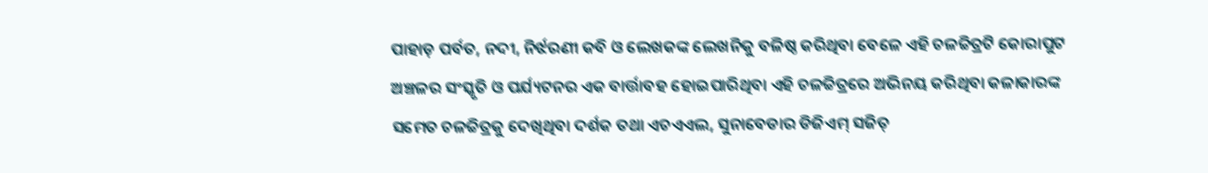ପାହାଡ଼ ପର୍ବତ, ନଦୀ, ନିର୍ଝରଣୀ କବି ଓ ଲେଖକଙ୍କ ଲେଖନିକୁ ବଳିଷ୍ଠ କରିଥିବା ବେଳେ ଏହି ଚଳଚ୍ଚିତ୍ରଟି କୋରାପୁଟ ଅଞ୍ଚଳର ସଂସ୍କୃତି ଓ ପର୍ଯ୍ୟଟନର ଏକ ବାର୍ତ୍ତାବହ ହୋଇପାରିଥିବା ଏହି ଚଳଚ୍ଚିତ୍ରରେ ଅଭିନୟ କରିଥିବା କଳାକାରଙ୍କ ସମେତ ଚଳଚ୍ଚିତ୍ରକୁ ଦେଖିଥିବା ଦର୍ଶକ ତଥା ଏଚଏଏଲ, ସୁନାବେଡାର ଡିଜିଏମ୍ ସଜିତ୍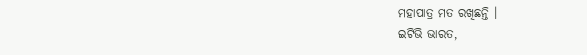ମହାପାତ୍ର ମତ ରଖିଛନ୍ତି ।
ଇଟିଭି ଭାରତ,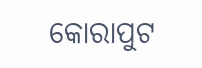କୋରାପୁଟ